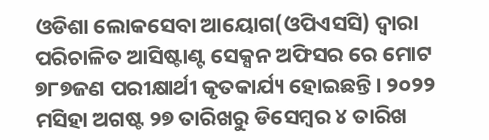ଓଡିଶା ଲୋକସେବା ଆୟୋଗ(ଓପିଏସସି) ଦ୍ୱାରା ପରିଚାଳିତ ଆସିଷ୍ଟାଣ୍ଟ ସେକ୍ସନ ଅଫିସର ରେ ମୋଟ ୭୮୭ଜଣ ପରୀକ୍ଷାର୍ଥୀ କୃତକାର୍ଯ୍ୟ ହୋଇଛନ୍ତି। ୨୦୨୨ ମସିହା ଅଗଷ୍ଟ ୨୭ ତାରିଖରୁ ଡିସେମ୍ବର ୪ ତାରିଖ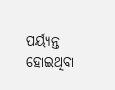ପର୍ୟ୍ୟନ୍ତ ହୋଇଥିବା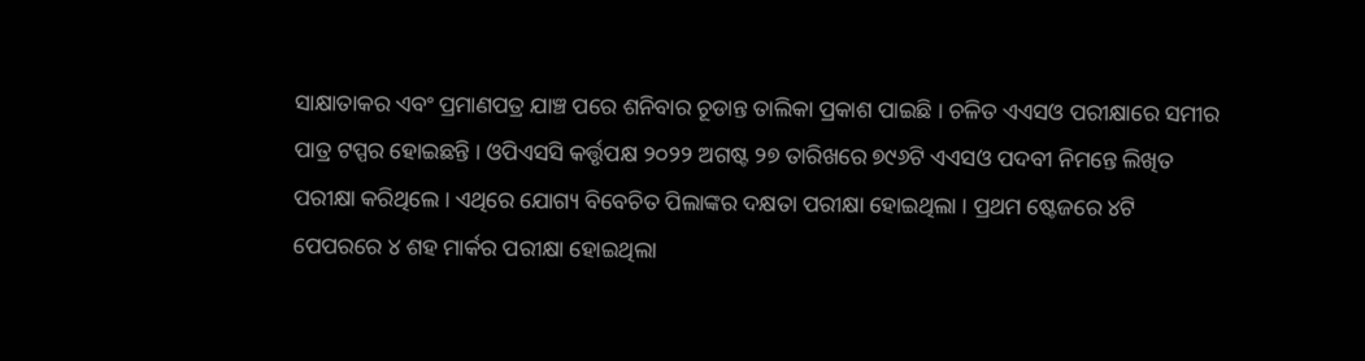ସାକ୍ଷାତାକର ଏବଂ ପ୍ରମାଣପତ୍ର ଯାଞ୍ଚ ପରେ ଶନିବାର ଚୂଡାନ୍ତ ତାଲିକା ପ୍ରକାଶ ପାଇଛି । ଚଳିତ ଏଏସଓ ପରୀକ୍ଷାରେ ସମୀର ପାତ୍ର ଟପ୍ପର ହୋଇଛନ୍ତି । ଓପିଏସସି କର୍ତ୍ତୃପକ୍ଷ ୨୦୨୨ ଅଗଷ୍ଟ ୨୭ ତାରିଖରେ ୭୯୬ଟି ଏଏସଓ ପଦବୀ ନିମନ୍ତେ ଲିଖିତ ପରୀକ୍ଷା କରିଥିଲେ । ଏଥିରେ ଯୋଗ୍ୟ ବିବେଚିତ ପିଲାଙ୍କର ଦକ୍ଷତା ପରୀକ୍ଷା ହୋଇଥିଲା । ପ୍ରଥମ ଷ୍ଟେଜରେ ୪ଟି ପେପରରେ ୪ ଶହ ମାର୍କର ପରୀକ୍ଷା ହୋଇଥିଲା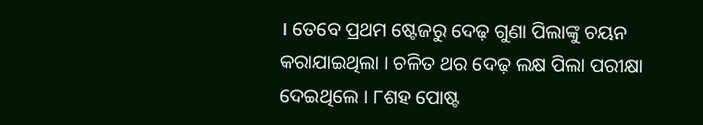। ତେବେ ପ୍ରଥମ ଷ୍ଟେଜରୁ ଦେଢ଼ ଗୁଣା ପିଲାଙ୍କୁ ଚୟନ କରାଯାଇଥିଲା । ଚଳିତ ଥର ଦେଢ଼ ଲକ୍ଷ ପିଲା ପରୀକ୍ଷା ଦେଇଥିଲେ । ୮ଶହ ପୋଷ୍ଟ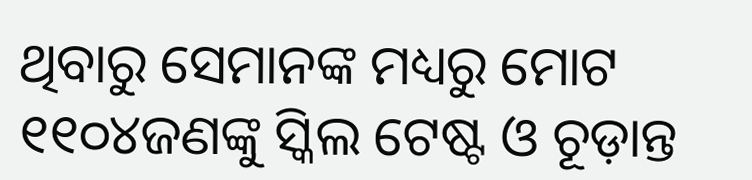ଥିବାରୁ ସେମାନଙ୍କ ମଧ୍ୟରୁ ମୋଟ ୧୧୦୪ଜଣଙ୍କୁ ସ୍କିଲ ଟେଷ୍ଟ ଓ ଚୂଡ଼ାନ୍ତ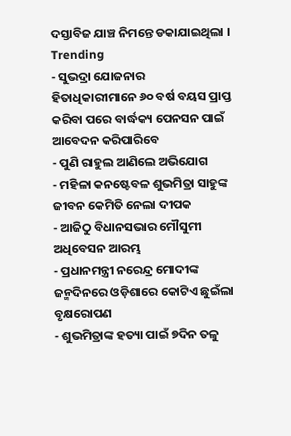ଦସ୍ତାବିଜ ଯାଞ୍ଚ ନିମନ୍ତେ ଡକାଯାଇଥିଲା ।
Trending
- ସୁଭଦ୍ରା ଯୋଜନାର ହିତାଧିକାରୀମାନେ ୬୦ ବର୍ଷ ବୟସ ପ୍ରାପ୍ତ କରିବା ପରେ ବାର୍ଦ୍ଧକ୍ୟ ପେନସନ ପାଇଁ ଆବେଦନ କରିପାରିବେ
- ପୁଣି ରାହୁଲ ଆଣିଲେ ଅଭିଯୋଗ
- ମହିଳା କନଷ୍ଟେବଳ ଶୁଭମିତ୍ରା ସାହୁଙ୍କ ଜୀବନ କେମିତି ନେଲା ଦୀପକ
- ଆଜିଠୁ ବିଧାନସଭାର ମୌସୁମୀ ଅଧିବେସନ ଆରମ୍ଭ
- ପ୍ରଧାନମନ୍ତ୍ରୀ ନରେନ୍ଦ୍ର ମୋଦୀଙ୍କ ଜନ୍ମଦିନରେ ଓଡ଼ିଶାରେ କୋଟିଏ ଛୁଇଁଲା ବୃକ୍ଷରୋପଣ
- ଶୁଭମିତ୍ରାଙ୍କ ହତ୍ୟା ପାଇଁ ୭ଦିନ ତଳୁ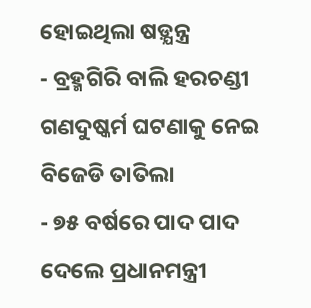ହୋଇଥିଲା ଷଡ଼୍ଯନ୍ତ୍ର
- ବ୍ରହ୍ମଗିରି ବାଲି ହରଚଣ୍ଡୀ ଗଣଦୁଷ୍କର୍ମ ଘଟଣାକୁ ନେଇ ବିଜେଡି ତାତିଲା
- ୭୫ ବର୍ଷରେ ପାଦ ପାଦ ଦେଲେ ପ୍ରଧାନମନ୍ତ୍ରୀ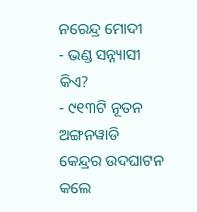ନରେନ୍ଦ୍ର ମୋଦୀ
- ଭଣ୍ଡ ସନ୍ନ୍ୟାସୀ କିଏ?
- ୯୧୩ଟି ନୂତନ ଅଙ୍ଗନୱାଡି କେନ୍ଦ୍ରର ଉଦଘାଟନ କଲେ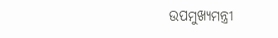ଉପମୁଖ୍ୟମନ୍ତ୍ରୀ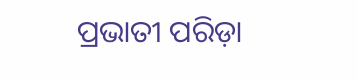ପ୍ରଭାତୀ ପରିଡ଼ା